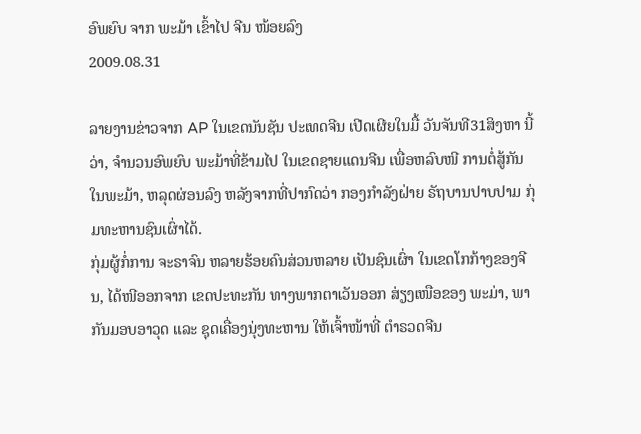ອົພຍົບ ຈາກ ພະມ້າ ເຂົ້າໄປ ຈີນ ໜ້ອຍລົງ
2009.08.31

ລາຍງານຂ່າວຈາກ AP ໃນເຂດນັນຊັນ ປະເທດຈີນ ເປີດເຜີຍໃນມື້ ວັນຈັນທີ31ສິງຫາ ນີ້ວ່າ, ຈຳນວນອົພຍົບ ພະມ້າທີ່ຂ້າມໄປ ໃນເຂດຊາຍແດນຈີນ ເພື່ອຫລົບໜີ ການຕໍ່ສູ້ກັນໃນພະມ້າ, ຫລຸດຜ່ອນລົງ ຫລັງຈາກທີ່ປາກົດວ່າ ກອງກຳລັງຝ່າຍ ຣັຖບານປາບປາມ ກຸ່ມທະຫານຊົນເຜົ່າໄດ້.
ກຸ່ມຜູ້ກໍ່ການ ຈະຣາຈົນ ຫລາຍຮ້ອຍຄົນສ່ວນຫລາຍ ເປັນຊົນເຜົ່າ ໃນເຂດໂກກ້າງຂອງຈີນ, ໄດ້ໜີອອກຈາກ ເຂດປະທະກັນ ທາງພາກຕາເວັນອອກ ສ່ຽງເໜືອຂອງ ພະມ່າ, ພາກັນມອບອາວຸດ ແລະ ຊຸດເຄື່ອງນຸ່ງທະຫານ ໃຫ້ເຈົ້າໜ້າທີ່ ຕຳຣວດຈີນ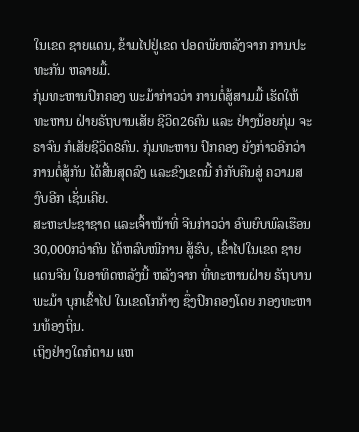ໃນເຂດ ຊາຍແດນ, ຂ້າມໄປຢູ່ເຂດ ປອດພັຍຫລັງຈາກ ການປະທະກັນ ຫລາຍມື້.
ກຸ່ມທະຫານປົກຄອງ ພະມ້າກ່າວວ່າ ການຕໍ່ສູ້ສາມມື້ ເຮັດໃຫ້ທະຫານ ຝ່າຍຣັຖບານເສັຍ ຊີວິດ26ຄົນ ແລະ ຢ່າງນ້ອຍກຸ່ມ ຈະຣາຈົນ ກໍເສັຍຊີວິດ8ຄົນ. ກຸ່ມທະຫານ ປົກຄອງ ຍັງກ່າວອີກວ່າ ການຕໍ່ສູ້ກັນ ໄດ້ສີ້ນສຸດລົງ ແລະຂົງເຂດນີ້ ກໍກັບຄືນສູ່ ຄວາມສງົບອີກ ເຊັ່ນເຄີຍ.
ສະຫະປະຊາຊາດ ແລະເຈົ້າໜ້າທີ່ ຈີນກ່າວວ່າ ອົພຍົບພົລເຮືອນ 30,000ກວ່າຄົນ ໄດ້ຫລົບໜີການ ສູ້ຮົບ, ເຂົ້າໄປໃນເຂດ ຊາຍແດນຈີນ ໃນອາທິດຫລັງນີ້ ຫລັງຈາກ ທີ່ທະຫານຝ່າຍ ຣັຖບານພະມ້າ ບຸກເຂົ້າໄປ ໃນເຂດໂກກ້າງ ຊຶ່ງປົກຄອງໂດຍ ກອງທະຫານທ້ອງຖິ່ນ.
ເຖິງຢ່າງໃດກໍຕາມ ແຫ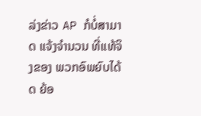ລ່ງຂ່າວ AP ກໍບໍ່ສາມາດ ແຈ້ງຈຳນວນ ທີ່ແທ້ຈິງຂອງ ພວກອົພຍົບໄດ້ດ ຍ້ອ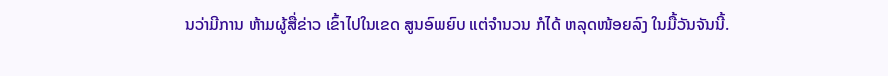ນວ່າມີການ ຫ້າມຜູ້ສື່ຂ່າວ ເຂົ້າໄປໃນເຂດ ສູນອົພຍົບ ແຕ່ຈຳນວນ ກໍໄດ້ ຫລຸດໜ້ອຍລົງ ໃນມື້ວັນຈັນນີ້.